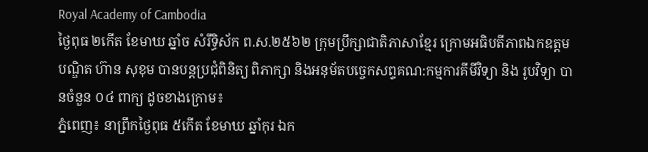Royal Academy of Cambodia
ថ្ងៃពុធ ២កេីត ខែមាឃ ឆ្នាំច សំរឹទ្ធិស័ក ព.ស.២៥៦២ ក្រុមប្រឹក្សាជាតិភាសាខ្មែរ ក្រោមអធិបតីភាពឯកឧត្តមបណ្ឌិត ហ៊ាន សុខុម បានបន្តប្រជុំពិនិត្យ ពិភាក្សា និងអនុម័តបច្ចេកសព្ទគណ:កម្មការគីមីវិទ្យា និង រូបវិទ្យា បានចំនួន ០៤ ពាក្យ ដូចខាងក្រោម៖
ភ្នំពេញ៖ នាព្រឹកថ្ងៃពុធ ៥កើត ខែមាឃ ឆ្នាំកុរ ឯក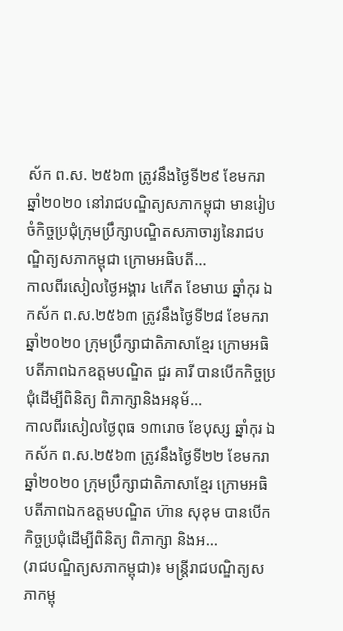ស័ក ព.ស. ២៥៦៣ ត្រូវនឹងថ្ងៃទី២៩ ខែមករា ឆ្នាំ២០២០ នៅរាជបណ្ឌិត្យសភាកម្ពុជា មានរៀបចំកិច្ចប្រជុំក្រុមប្រឹក្សាបណ្ឌិតសភាចារ្យនៃរាជបណ្ឌិត្យសភាកម្ពុជា ក្រោមអធិបតី...
កាលពីរសៀលថ្ងៃអង្គារ ៤កើត ខែមាឃ ឆ្នាំកុរ ឯកស័ក ព.ស.២៥៦៣ ត្រូវនឹងថ្ងៃទី២៨ ខែមករា ឆ្នាំ២០២០ ក្រុមប្រឹក្សាជាតិភាសាខ្មែរ ក្រោមអធិបតីភាពឯកឧត្តមបណ្ឌិត ជួរ គារី បានបើកកិច្ចប្រជុំដើម្បីពិនិត្យ ពិភាក្សានិងអនុម័...
កាលពីរសៀលថ្ងៃពុធ ១៣រោច ខែបុស្ស ឆ្នាំកុរ ឯកស័ក ព.ស.២៥៦៣ ត្រូវនឹងថ្ងៃទី២២ ខែមករា ឆ្នាំ២០២០ ក្រុមប្រឹក្សាជាតិភាសាខ្មែរ ក្រោមអធិបតីភាពឯកឧត្តមបណ្ឌិត ហ៊ាន សុខុម បានបើក កិច្ចប្រជុំដើម្បីពិនិត្យ ពិភាក្សា និងអ...
(រាជបណ្ឌិត្យសភាកម្ពុជា)៖ មន្ត្រីរាជបណ្ឌិត្យសភាកម្ពុ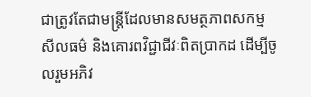ជាត្រូវតែជាមន្ត្រីដែលមានសមត្ថភាពសកម្ម សីលធម៌ និងគោរពវិជ្ជាជីវៈពិតប្រាកដ ដើម្បីចូលរួមអភិវ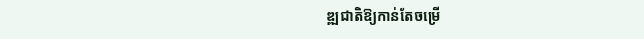ឌ្ឍជាតិឱ្យកាន់តែចម្រើ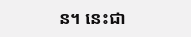ន។ នេះជា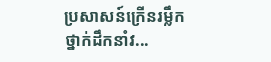ប្រសាសន៍ក្រើនរម្លឹកថ្នាក់ដឹកនាំវ...